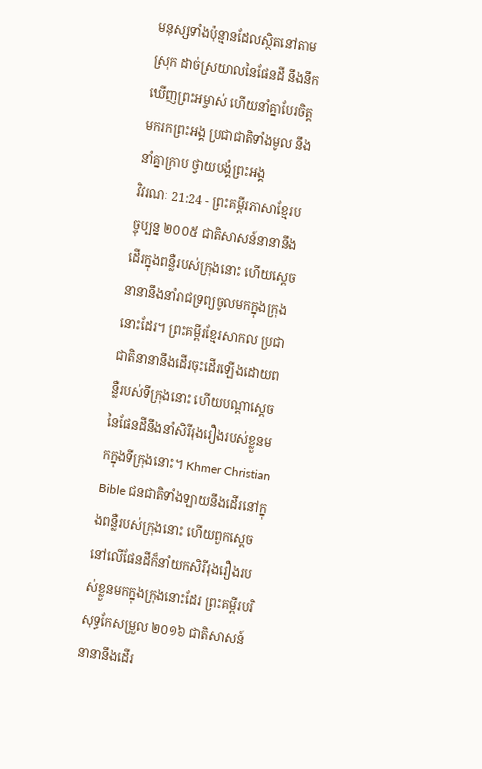មនុស្សទាំងប៉ុន្មានដែលស្ថិតនៅតាមស្រុក ដាច់ស្រយាលនៃផែនដី នឹងនឹកឃើញព្រះអម្ចាស់ ហើយនាំគ្នាបែរចិត្តមករកព្រះអង្គ ប្រជាជាតិទាំងមូល នឹងនាំគ្នាក្រាប ថ្វាយបង្គំព្រះអង្គ
វិវរណៈ 21:24 - ព្រះគម្ពីរភាសាខ្មែរបច្ចុប្បន្ន ២០០៥ ជាតិសាសន៍នានានឹងដើរក្នុងពន្លឺរបស់ក្រុងនោះ ហើយស្ដេចនានានឹងនាំរាជទ្រព្យចូលមកក្នុងក្រុងនោះដែរ។ ព្រះគម្ពីរខ្មែរសាកល ប្រជាជាតិនានានឹងដើរចុះដើរឡើងដោយពន្លឺរបស់ទីក្រុងនោះ ហើយបណ្ដាស្ដេចនៃផែនដីនឹងនាំសិរីរុងរឿងរបស់ខ្លួនមកក្នុងទីក្រុងនោះ។ Khmer Christian Bible ជនជាតិទាំងឡាយនឹងដើរនៅក្នុងពន្លឺរបស់ក្រុងនោះ ហើយពួកស្ដេចនៅលើផែនដីក៏នាំយកសិរីរុងរឿងរបស់ខ្លួនមកក្នុងក្រុងនោះដែរ ព្រះគម្ពីរបរិសុទ្ធកែសម្រួល ២០១៦ ជាតិសាសន៍នានានឹងដើរ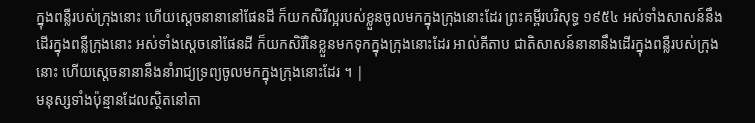ក្នុងពន្លឺរបស់ក្រុងនោះ ហើយស្តេចនានានៅផែនដី ក៏យកសិរីល្អរបស់ខ្លួនចូលមកក្នុងក្រុងនោះដែរ ព្រះគម្ពីរបរិសុទ្ធ ១៩៥៤ អស់ទាំងសាសន៍នឹងដើរក្នុងពន្លឺក្រុងនោះ អស់ទាំងស្តេចនៅផែនដី ក៏យកសិរីនៃខ្លួនមកទុកក្នុងក្រុងនោះដែរ អាល់គីតាប ជាតិសាសន៍នានានឹងដើរក្នុងពន្លឺរបស់ក្រុងនោះ ហើយស្ដេចនានានឹងនាំរាជ្យទ្រព្យចូលមកក្នុងក្រុងនោះដែរ ។ |
មនុស្សទាំងប៉ុន្មានដែលស្ថិតនៅតា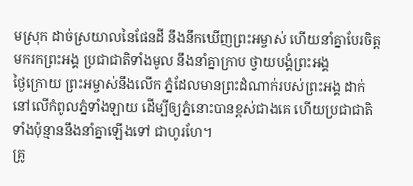មស្រុក ដាច់ស្រយាលនៃផែនដី នឹងនឹកឃើញព្រះអម្ចាស់ ហើយនាំគ្នាបែរចិត្តមករកព្រះអង្គ ប្រជាជាតិទាំងមូល នឹងនាំគ្នាក្រាប ថ្វាយបង្គំព្រះអង្គ
ថ្ងៃក្រោយ ព្រះអម្ចាស់នឹងលើក ភ្នំដែលមានព្រះដំណាក់របស់ព្រះអង្គ ដាក់នៅលើកំពូលភ្នំទាំងឡាយ ដើម្បីឲ្យភ្នំនោះបានខ្ពស់ជាងគេ ហើយប្រជាជាតិទាំងប៉ុន្មាននឹងនាំគ្នាឡើងទៅ ជាហូរហែ។
គ្រូ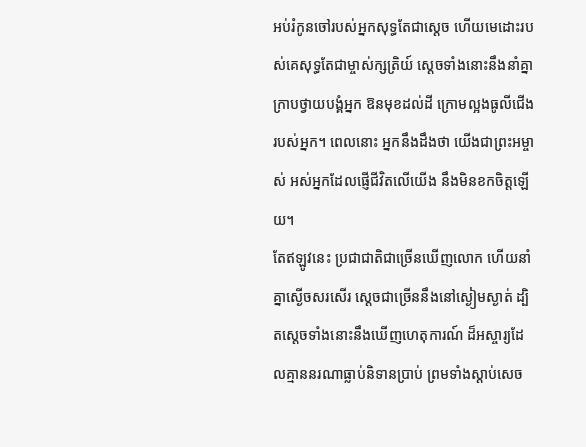អប់រំកូនចៅរបស់អ្នកសុទ្ធតែជាស្ដេច ហើយមេដោះរបស់គេសុទ្ធតែជាម្ចាស់ក្សត្រិយ៍ ស្ដេចទាំងនោះនឹងនាំគ្នាក្រាបថ្វាយបង្គំអ្នក ឱនមុខដល់ដី ក្រោមល្អងធូលីជើងរបស់អ្នក។ ពេលនោះ អ្នកនឹងដឹងថា យើងជាព្រះអម្ចាស់ អស់អ្នកដែលផ្ញើជីវិតលើយើង នឹងមិនខកចិត្តឡើយ។
តែឥឡូវនេះ ប្រជាជាតិជាច្រើនឃើញលោក ហើយនាំគ្នាស្ងើចសរសើរ ស្ដេចជាច្រើននឹងនៅស្ងៀមស្ងាត់ ដ្បិតស្ដេចទាំងនោះនឹងឃើញហេតុការណ៍ ដ៏អស្ចារ្យដែលគ្មាននរណាធ្លាប់និទានប្រាប់ ព្រមទាំងស្ដាប់សេច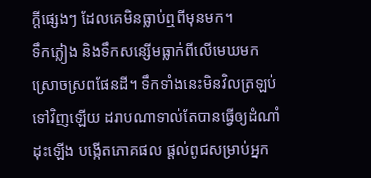ក្ដីផ្សេងៗ ដែលគេមិនធ្លាប់ឮពីមុនមក។
ទឹកភ្លៀង និងទឹកសន្សើមធ្លាក់ពីលើមេឃមក ស្រោចស្រពផែនដី។ ទឹកទាំងនេះមិនវិលត្រឡប់ទៅវិញឡើយ ដរាបណាទាល់តែបានធ្វើឲ្យដំណាំដុះឡើង បង្កើតភោគផល ផ្ដល់ពូជសម្រាប់អ្នក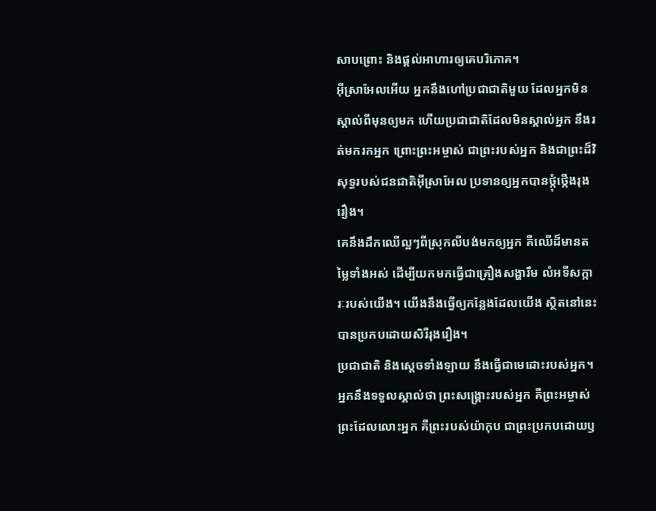សាបព្រោះ និងផ្ដល់អាហារឲ្យគេបរិភោគ។
អ៊ីស្រាអែលអើយ អ្នកនឹងហៅប្រជាជាតិមួយ ដែលអ្នកមិនស្គាល់ពីមុនឲ្យមក ហើយប្រជាជាតិដែលមិនស្គាល់អ្នក នឹងរត់មករកអ្នក ព្រោះព្រះអម្ចាស់ ជាព្រះរបស់អ្នក និងជាព្រះដ៏វិសុទ្ធរបស់ជនជាតិអ៊ីស្រាអែល ប្រទានឲ្យអ្នកបានថ្កុំថ្កើងរុងរឿង។
គេនឹងដឹកឈើល្អៗពីស្រុកលីបង់មកឲ្យអ្នក គឺឈើដ៏មានតម្លៃទាំងអស់ ដើម្បីយកមកធ្វើជាគ្រឿងសង្ហារឹម លំអទីសក្ការៈរបស់យើង។ យើងនឹងធ្វើឲ្យកន្លែងដែលយើង ស្ថិតនៅនេះ បានប្រកបដោយសិរីរុងរឿង។
ប្រជាជាតិ និងស្ដេចទាំងឡាយ នឹងធ្វើជាមេដោះរបស់អ្នក។ អ្នកនឹងទទួលស្គាល់ថា ព្រះសង្គ្រោះរបស់អ្នក គឺព្រះអម្ចាស់ ព្រះដែលលោះអ្នក គឺព្រះរបស់យ៉ាកុប ជាព្រះប្រកបដោយឫ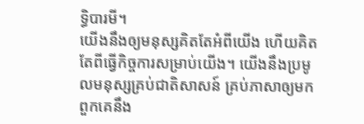ទ្ធិបារមី។
យើងនឹងឲ្យមនុស្សគិតតែអំពីយើង ហើយគិតតែពីធ្វើកិច្ចការសម្រាប់យើង។ យើងនឹងប្រមូលមនុស្សគ្រប់ជាតិសាសន៍ គ្រប់ភាសាឲ្យមក ពួកគេនឹង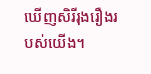ឃើញសិរីរុងរឿងរបស់យើង។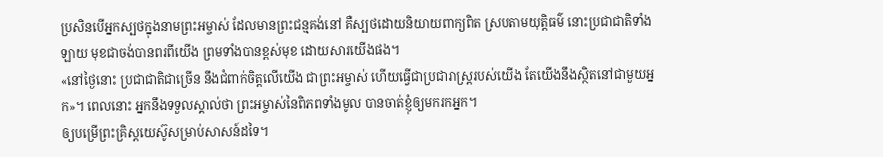ប្រសិនបើអ្នកស្បថក្នុងនាមព្រះអម្ចាស់ ដែលមានព្រះជន្មគង់នៅ គឺស្បថដោយនិយាយពាក្យពិត ស្របតាមយុត្តិធម៌ នោះប្រជាជាតិទាំងឡាយ មុខជាចង់បានពរពីយើង ព្រមទាំងបានខ្ពស់មុខ ដោយសារយើងផង។
«នៅថ្ងៃនោះ ប្រជាជាតិជាច្រើន នឹងជំពាក់ចិត្តលើយើង ជាព្រះអម្ចាស់ ហើយធ្វើជាប្រជារាស្ត្ររបស់យើង តែយើងនឹងស្ថិតនៅជាមួយអ្នក»។ ពេលនោះ អ្នកនឹងទទួលស្គាល់ថា ព្រះអម្ចាស់នៃពិភពទាំងមូល បានចាត់ខ្ញុំឲ្យមករកអ្នក។
ឲ្យបម្រើព្រះគ្រិស្តយេស៊ូសម្រាប់សាសន៍ដទៃ។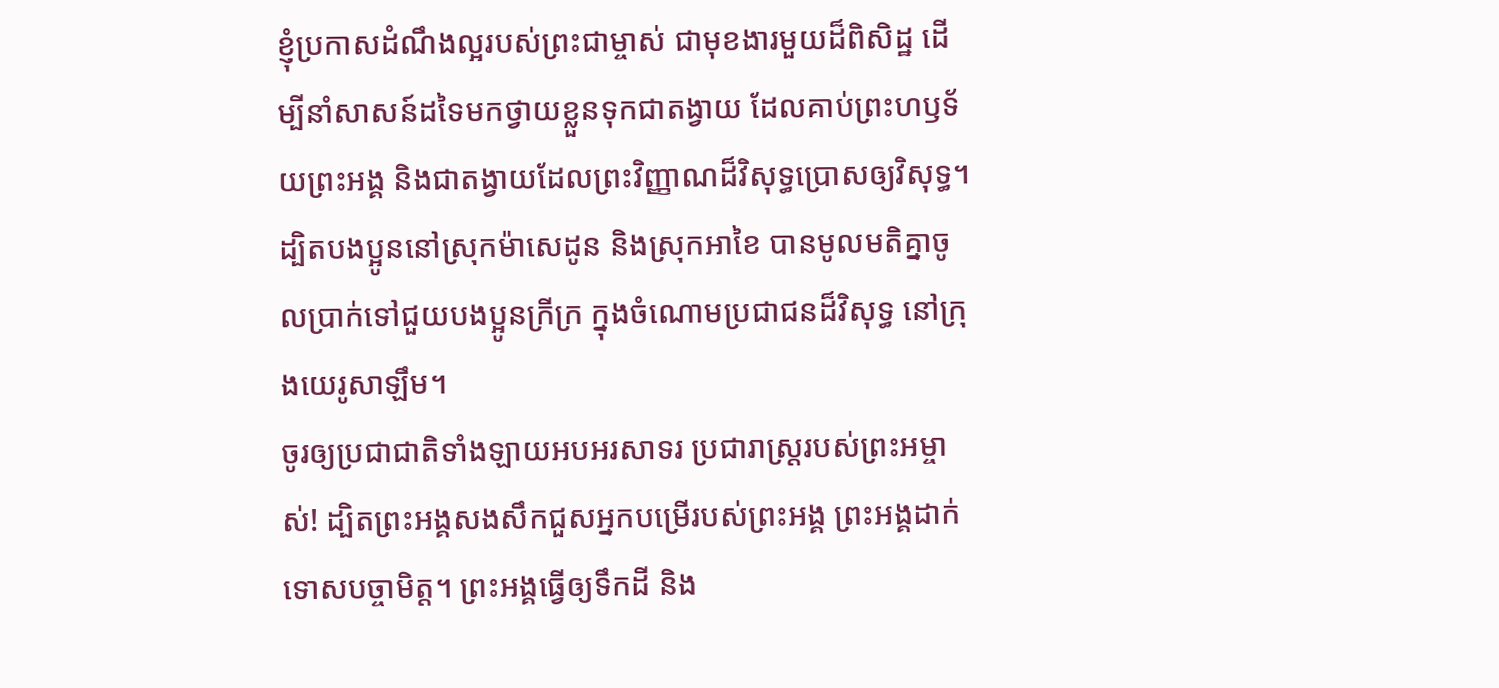ខ្ញុំប្រកាសដំណឹងល្អរបស់ព្រះជាម្ចាស់ ជាមុខងារមួយដ៏ពិសិដ្ឋ ដើម្បីនាំសាសន៍ដទៃមកថ្វាយខ្លួនទុកជាតង្វាយ ដែលគាប់ព្រះហឫទ័យព្រះអង្គ និងជាតង្វាយដែលព្រះវិញ្ញាណដ៏វិសុទ្ធប្រោសឲ្យវិសុទ្ធ។
ដ្បិតបងប្អូននៅស្រុកម៉ាសេដូន និងស្រុកអាខៃ បានមូលមតិគ្នាចូលប្រាក់ទៅជួយបងប្អូនក្រីក្រ ក្នុងចំណោមប្រជាជនដ៏វិសុទ្ធ នៅក្រុងយេរូសាឡឹម។
ចូរឲ្យប្រជាជាតិទាំងឡាយអបអរសាទរ ប្រជារាស្ត្ររបស់ព្រះអម្ចាស់! ដ្បិតព្រះអង្គសងសឹកជួសអ្នកបម្រើរបស់ព្រះអង្គ ព្រះអង្គដាក់ទោសបច្ចាមិត្ត។ ព្រះអង្គធ្វើឲ្យទឹកដី និង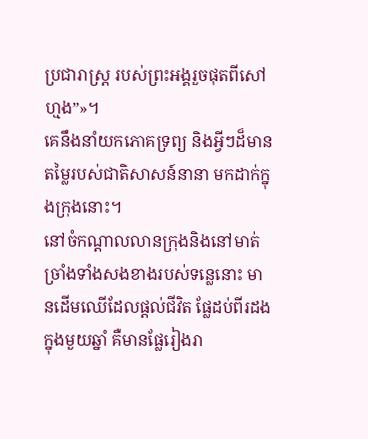ប្រជារាស្ត្រ របស់ព្រះអង្គរួចផុតពីសៅហ្មង”»។
គេនឹងនាំយកភោគទ្រព្យ និងអ្វីៗដ៏មានតម្លៃរបស់ជាតិសាសន៍នានា មកដាក់ក្នុងក្រុងនោះ។
នៅចំកណ្ដាលលានក្រុងនិងនៅមាត់ច្រាំងទាំងសងខាងរបស់ទន្លេនោះ មានដើមឈើដែលផ្ដល់ជីវិត ផ្លែដប់ពីរដងក្នុងមួយឆ្នាំ គឺមានផ្លែរៀងរា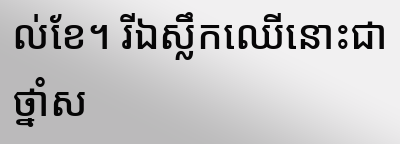ល់ខែ។ រីឯស្លឹកឈើនោះជាថ្នាំស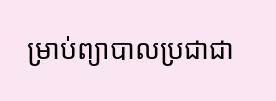ម្រាប់ព្យាបាលប្រជាជា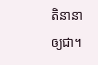តិនានាឲ្យជា។